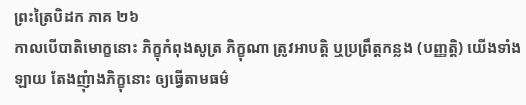ព្រះត្រៃបិដក ភាគ ២៦
កាលបើបាតិមោក្ខនោះ ភិក្ខុកំពុងសូត្រ ភិក្ខុណា ត្រូវអាបត្តិ ឬប្រព្រឹត្តកន្លង (បញ្ញត្តិ) យើងទាំងឡាយ តែងញុំាងភិក្ខុនោះ ឲ្យធ្វើតាមធម៌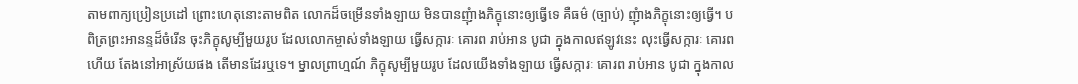តាមពាក្យប្រៀនប្រដៅ ព្រោះហេតុនោះតាមពិត លោកដ៏ចម្រើនទាំងឡាយ មិនបានញុំាងភិក្ខុនោះឲ្យធ្វើទេ គឺធម៌ (ច្បាប់) ញុំាងភិក្ខុនោះឲ្យធ្វើ។ បពិត្រព្រះអានន្ទដ៏ចំរើន ចុះភិក្ខុសូម្បីមួយរូប ដែលលោកម្ចាស់ទាំងឡាយ ធ្វើសក្ការៈ គោរព រាប់អាន បូជា ក្នុងកាលឥឡូវនេះ លុះធ្វើសក្ការៈ គោរពហើយ តែងនៅអាស្រ័យផង តើមានដែរឬទេ។ ម្នាលព្រាហ្មណ៍ ភិក្ខុសូម្បីមួយរូប ដែលយើងទាំងឡាយ ធ្វើសក្ការៈ គោរព រាប់អាន បូជា ក្នុងកាល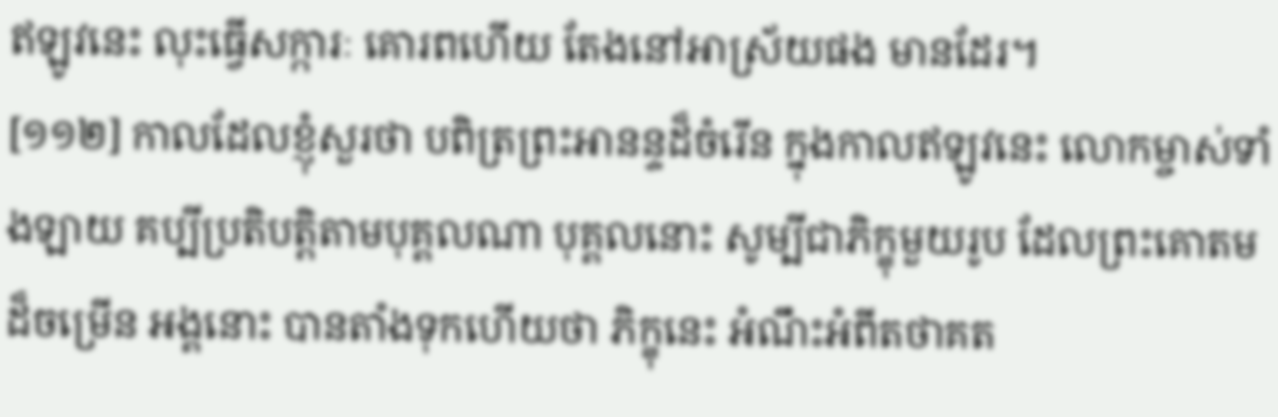ឥឡូវនេះ លុះធ្វើសក្ការៈ គោរពហើយ តែងនៅអាស្រ័យផង មានដែរ។
[១១២] កាលដែលខ្ញុំសួរថា បពិត្រព្រះអានន្ទដ៏ចំរើន ក្នុងកាលឥឡូវនេះ លោកម្ចាស់ទាំងឡាយ គប្បីប្រតិបត្តិតាមបុគ្គលណា បុគ្គលនោះ សូម្បីជាភិក្ខុមួយរូប ដែលព្រះគោតមដ៏ចម្រើន អង្គនោះ បានតាំងទុកហើយថា ភិក្ខុនេះ អំណឹះអំពីតថាគត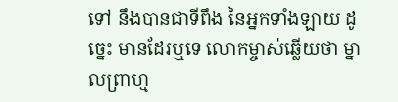ទៅ នឹងបានជាទីពឹង នៃអ្នកទាំងឡាយ ដូច្នេះ មានដែរឬទេ លោកម្ចាស់ឆ្លើយថា ម្នាលព្រាហ្ម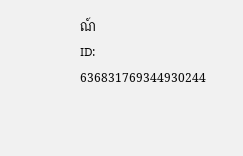ណ៍
ID: 636831769344930244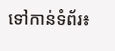ទៅកាន់ទំព័រ៖